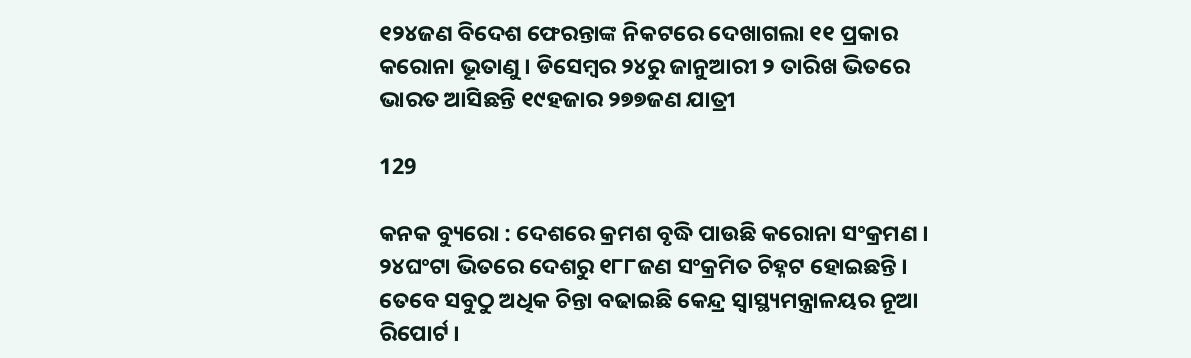୧୨୪ଜଣ ବିଦେଶ ଫେରନ୍ତାଙ୍କ ନିକଟରେ ଦେଖାଗଲା ୧୧ ପ୍ରକାର କରୋନା ଭୂତାଣୁ । ଡିସେମ୍ବର ୨୪ରୁ ଜାନୁଆରୀ ୨ ତାରିଖ ଭିତରେ ଭାରତ ଆସିଛନ୍ତି ୧୯ହଜାର ୨୭୭ଜଣ ଯାତ୍ରୀ

129

କନକ ବ୍ୟୁରୋ : ଦେଶରେ କ୍ରମଶ ବୃଦ୍ଧି ପାଉଛି କରୋନା ସଂକ୍ରମଣ । ୨୪ଘଂଟା ଭିତରେ ଦେଶରୁ ୧୮୮ଜଣ ସଂକ୍ରମିତ ଚିହ୍ନଟ ହୋଇଛନ୍ତି । ତେବେ ସବୁଠୁ ଅଧିକ ଚିନ୍ତା ବଢାଇଛି କେନ୍ଦ୍ର ସ୍ୱାସ୍ଥ୍ୟମନ୍ତ୍ରାଳୟର ନୂଆ ରିପୋର୍ଟ ।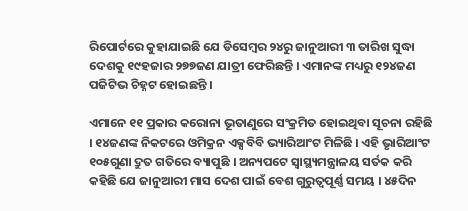ରିପୋର୍ଟରେ କୁହାଯାଇଛି ଯେ ଡିସେମ୍ବର ୨୪ରୁ ଜାନୁଆରୀ ୩ ତାରିଖ ସୁଦ୍ଧା ଦେଶକୁ ୧୯ହଜାର ୨୭୭ଜଣ ଯାତ୍ରୀ ଫେରିଛନ୍ତି । ଏମାନଙ୍କ ମଧ୍ୟରୁ ୧୨୪ଜଣ ପଜିଟିଭ ଚିହ୍ନଟ ହୋଇଛନ୍ତି ।

ଏମାନେ ୧୧ ପ୍ରକାର କରୋନା ଭୂତାଣୁରେ ସଂକ୍ରମିତ ହୋଇଥିବା ସୂଚନା ରହିଛି । ୧୪ଜଣଙ୍କ ନିକଟରେ ଓମିକ୍ରନ ଏକ୍ସବିବି ଭ୍ୟାରିଆଂଟ ମିଳିଛି । ଏହି ଭୃାରିଆଂଟ ୧୦୫ଗୁଣା ଦ୍ରୁତ ଗତିରେ ବ୍ୟାପୁଛି । ଅନ୍ୟପଟେ ସ୍ୱାସ୍ଥ୍ୟମନ୍ତ୍ରାଳୟ ସର୍ତକ କରି କହିଛି ଯେ ଜାନୁଆରୀ ମାସ ଦେଶ ପାଇଁ ବେଶ ଗୁରୁତ୍ୱପୂର୍ଣ୍ଣ ସମୟ । ୪୫ଦିନ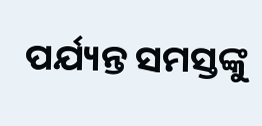ପର୍ଯ୍ୟନ୍ତ ସମସ୍ତଙ୍କୁ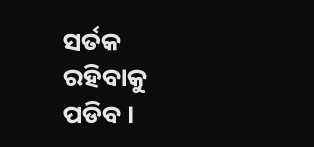ସର୍ତକ ରହିବାକୁ ପଡିବ ।